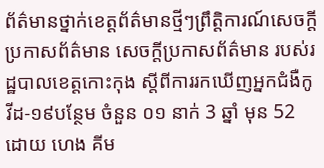ព័ត៌មានថ្នាក់ខេត្តព័ត៌មានថ្មីៗព្រឹត្តិការណ៍សេចក្តីប្រកាសព័ត៌មាន សេចក្តីប្រកាសព័ត៌មាន របស់រដ្ឋបាលខេត្តកោះកុង ស្តីពីការរកឃើញអ្នកជំងឺកូវីដ-១៩បន្ថែម ចំនួន ០១ នាក់ 3 ឆ្នាំ មុន 52 ដោយ ហេង គីម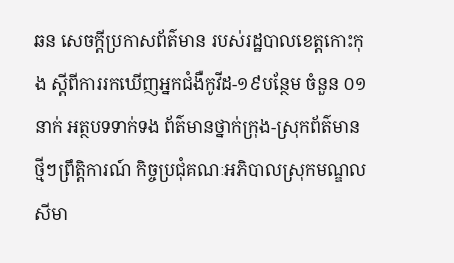ឆន សេចក្តីប្រកាសព័ត៌មាន របស់រដ្ឋបាលខេត្តកោះកុង ស្តីពីការរកឃើញអ្នកជំងឺកូវីដ-១៩បន្ថែម ចំនួន ០១ នាក់ អត្ថបទទាក់ទង ព័ត៌មានថ្នាក់ក្រុង-ស្រុកព័ត៌មានថ្មីៗព្រឹត្តិការណ៍ កិច្ចប្រជុំគណៈអភិបាលស្រុកមណ្ឌលសីមា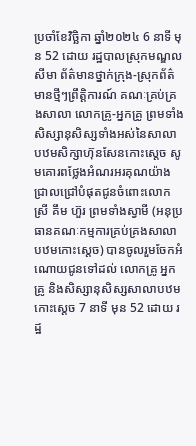ប្រចាំខែវិច្ឆិកា ឆ្នាំ២០២៤ 6 នាទី មុន 52 ដោយ រដ្ឋបាលស្រុកមណ្ឌលសីមា ព័ត៌មានថ្នាក់ក្រុង-ស្រុកព័ត៌មានថ្មីៗព្រឹត្តិការណ៍ គណៈគ្រប់គ្រងសាលា លោកគ្រូ-អ្នកគ្រូ ព្រមទាំងសិស្សានុសិស្សទាំងអស់នៃសាលាបឋមសិក្សាហ៊ុនសែនកោះស្តេច សូមគោរពថ្លែងអំណរអរគុណយ៉ាងជ្រាលជ្រៅបំផុតជូនចំពោះលោកស្រី គឹម ហ៊ួរ ព្រមទាំងស្វាមី (អនុប្រធានគណៈកម្មការគ្រប់គ្រងសាលាបឋមកោះស្តេច) បានចូលរួមចែកអំណោយជូនទៅដល់ លោកគ្រូ អ្នកគ្រូ និងសិស្សានុសិស្សសាលាបឋមកោះស្ដេច 7 នាទី មុន 52 ដោយ រដ្ឋ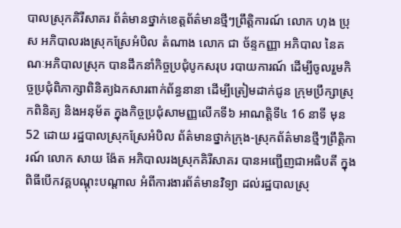បាលស្រុកគិរីសាគរ ព័ត៌មានថ្នាក់ខេត្តព័ត៌មានថ្មីៗព្រឹត្តិការណ៍ លោក ហុង ប្រុស អភិបាលរងស្រុកស្រែអំបិល តំណាង លោក ជា ច័ន្ទកញ្ញា អភិបាល នៃគណៈអភិបាលស្រុក បានដឹកនាំកិច្ចប្រជុំបូកសរុប របាយការណ៍ ដើម្បីចូលរួមកិច្ចប្រជុំពិភាក្សាពិនិត្យឯកសារពាក់ព័ន្ធនានា ដើម្បីត្រៀមដាក់ជូន ក្រុមប្រឹក្សាស្រុកពិនិត្យ និងអនុម័ត ក្នុងកិច្ចប្រជុំសាមញ្ញលើកទី៦ អាណត្តិទី៤ 16 នាទី មុន 52 ដោយ រដ្ឋបាលស្រុកស្រែអំបិល ព័ត៌មានថ្នាក់ក្រុង-ស្រុកព័ត៌មានថ្មីៗព្រឹត្តិការណ៍ លោក សាយ ង៉ែត អភិបាលរងស្រុកគិរីសាគរ បានអញ្ជើញជាអធិបតី ក្នុងពិធីបើកវគ្គបណ្តុះបណ្តាល អំពីការងារព័ត៌មានវិទ្យា ដល់រដ្ឋបាលស្រុ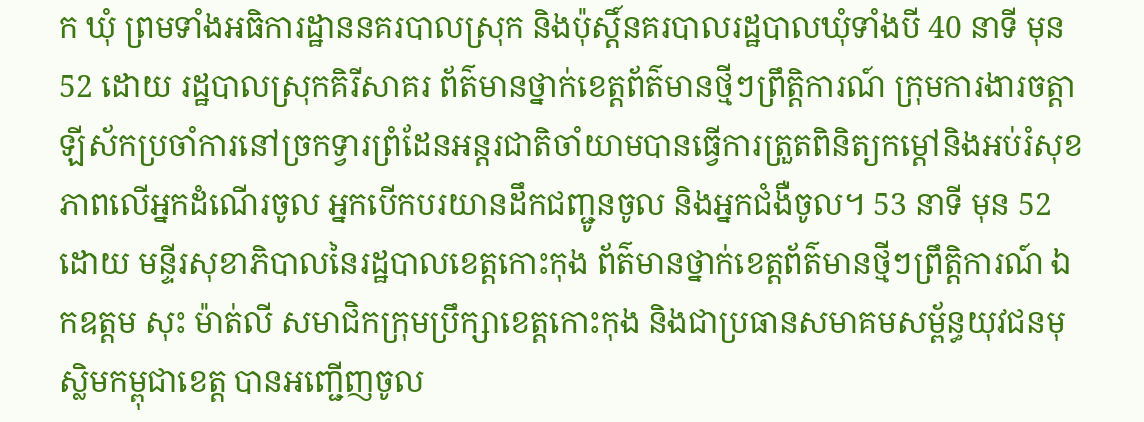ក ឃុំ ព្រមទាំងអធិការដ្ឋាននគរបាលស្រុក និងប៉ុស្តិ៍នគរបាលរដ្ឋបាលឃុំទាំងបី 40 នាទី មុន 52 ដោយ រដ្ឋបាលស្រុកគិរីសាគរ ព័ត៌មានថ្នាក់ខេត្តព័ត៌មានថ្មីៗព្រឹត្តិការណ៍ ក្រុមការងារចត្តាឡីស័កប្រចាំការនៅច្រកទ្វារព្រំដែនអន្ដរជាតិចាំយាមបានធ្វើការត្រួតពិនិត្យកម្ដៅនិងអប់រំសុខភាពលើអ្នកដំណើរចូល អ្នកបើកបរយានដឹកជញ្ជូនចូល និងអ្នកជំងឺចូល។ 53 នាទី មុន 52 ដោយ មន្ទីរសុខាភិបាលនៃរដ្ឋបាលខេត្តកោះកុង ព័ត៌មានថ្នាក់ខេត្តព័ត៌មានថ្មីៗព្រឹត្តិការណ៍ ឯកឧត្តម សុះ ម៉ាត់លី សមាជិកក្រុមប្រឹក្សាខេត្តកោះកុង និងជាប្រធានសមាគមសម្ព័ន្ធយុវជនមុស្លិមកម្ពុជាខេត្ត បានអញ្ជើញចូល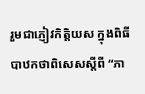រួមជាភ្ញៀវកិត្តិយស ក្នុងពិធីបាឋកថាពិសេសស្តីពី “ភា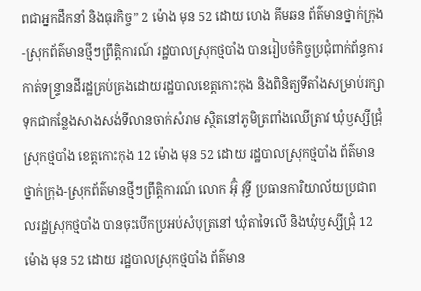ពជាអ្នកដឹកនាំ និងធុរកិច្ច” 2 ម៉ោង មុន 52 ដោយ ហេង គីមឆន ព័ត៌មានថ្នាក់ក្រុង-ស្រុកព័ត៌មានថ្មីៗព្រឹត្តិការណ៍ រដ្ឋបាលស្រុកថ្មបាំង បានរៀបចំកិច្ចប្រជុំពាក់ព័ន្ធការកាត់ទន្ទ្រានដីរដ្ឋគ្រប់គ្រងដោយរដ្ឋបាលខេត្តកោះកុង និងពិនិត្យទីតាំងសម្រាប់រក្សាទុកជាកន្លែងសាងសង់ទីលានចាក់សំរាម ស្ថិតនៅភូមិត្រពាំងឈើត្រាវ ឃុំឫស្សីជ្រុំ ស្រុកថ្មបាំង ខេត្តកោះកុង 12 ម៉ោង មុន 52 ដោយ រដ្ឋបាលស្រុកថ្មបាំង ព័ត៌មានថ្នាក់ក្រុង-ស្រុកព័ត៌មានថ្មីៗព្រឹត្តិការណ៍ លោក អ៊ុំ វុទ្ធី ប្រធានការិយាល័យប្រជាពលរដ្ឋស្រុកថ្មបាំង បានចុះបើកប្រអប់សំបុត្រនៅ ឃុំតាទៃលើ និងឃុំឫស្សីជ្រុំ 12 ម៉ោង មុន 52 ដោយ រដ្ឋបាលស្រុកថ្មបាំង ព័ត៌មាន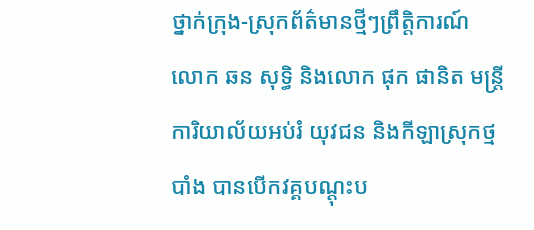ថ្នាក់ក្រុង-ស្រុកព័ត៌មានថ្មីៗព្រឹត្តិការណ៍ លោក ឆន សុទ្ធិ និងលោក ផុក ផានិត មន្រ្តីការិយាល័យអប់រំ យុវជន និងកីឡាស្រុកថ្មបាំង បានបើកវគ្គបណ្តុះប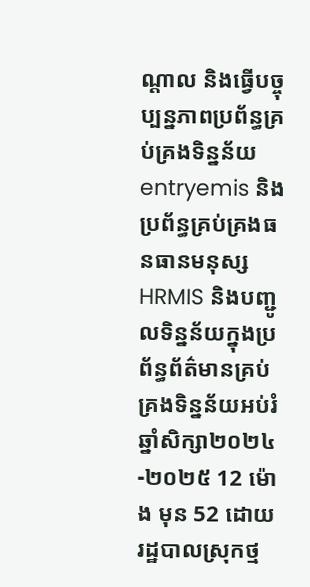ណ្តាល និងធ្វើបច្ចុប្បន្នភាពប្រព័ន្ធគ្រប់គ្រងទិន្នន័យentryemis និង ប្រព័ន្ធគ្រប់គ្រងធនធានមនុស្សHRMIS និងបញ្ជូលទិន្នន័យក្នុងប្រព័ន្ធព័ត៌មានគ្រប់គ្រងទិន្នន័យអប់រំឆ្នាំសិក្សា២០២៤-២០២៥ 12 ម៉ោង មុន 52 ដោយ រដ្ឋបាលស្រុកថ្ម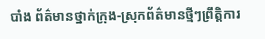បាំង ព័ត៌មានថ្នាក់ក្រុង-ស្រុកព័ត៌មានថ្មីៗព្រឹត្តិការ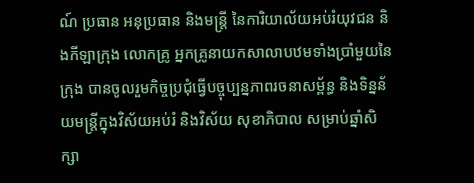ណ៍ ប្រធាន អនុប្រធាន និងមន្ត្រី នៃការិយាល័យអប់រំយុវជន និងកីឡាក្រុង លោកគ្រូ អ្នកគ្រូនាយកសាលាបឋមទាំងប្រាំមួយនៃក្រុង បានចូលរួមកិច្ចប្រជុំធ្វើបច្ចុប្បន្នភាពរចនាសម្ព័ន្ធ និងទិន្នន័យមន្ត្រីក្នុងវិស័យអប់រំ និងវិស័យ សុខាភិបាល សម្រាប់ឆ្នាំសិក្សា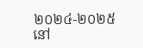២០២៤-២០២៥ នៅ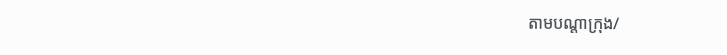តាមបណ្តាក្រុង/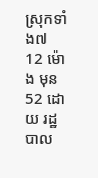ស្រុកទាំង៧ 12 ម៉ោង មុន 52 ដោយ រដ្ឋបាល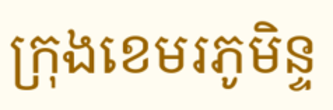ក្រុងខេមរភូមិន្ទ